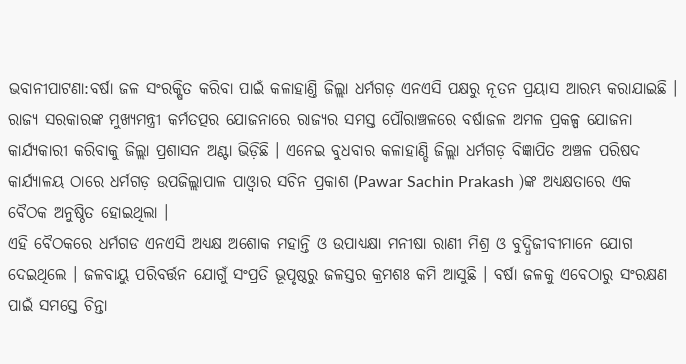ଭବାନୀପାଟଣା:ବର୍ଷା ଜଳ ସଂରକ୍ଷିତ କରିବା ପାଇଁ କଳାହାଣ୍ତି ଜିଲ୍ଲା ଧର୍ମଗଡ଼ ଏନଏସି ପକ୍ଷରୁ ନୂତନ ପ୍ରୟାସ ଆରମ୍ଭ କରାଯାଇଛି । ରାଜ୍ୟ ସରକାରଙ୍କ ମୁଖ୍ୟମନ୍ତ୍ରୀ କର୍ମତତ୍ପର ଯୋଜନାରେ ରାଜ୍ୟର ସମସ୍ତ ପୌରାଞ୍ଚଳରେ ବର୍ଷାଜଳ ଅମଳ ପ୍ରକଳ୍ପ ଯୋଜନା କାର୍ଯ୍ୟକାରୀ କରିବାକୁ ଜିଲ୍ଲା ପ୍ରଶାସନ ଅଣ୍ଟା ଭିଡ଼ିଛି । ଏନେଇ ବୁଧବାର କଳାହାଣ୍ଡି ଜିଲ୍ଲା ଧର୍ମଗଡ଼ ବିଜ୍ଞାପିତ ଅଞ୍ଚଳ ପରିଷଦ କାର୍ଯ୍ୟାଳୟ ଠାରେ ଧର୍ମଗଡ଼ ଉପଜିଲ୍ଲାପାଳ ପାଓ୍ବାର ସଚିନ ପ୍ରକାଶ (Pawar Sachin Prakash )ଙ୍କ ଅଧ୍ୟକ୍ଷତାରେ ଏକ ବୈଠକ ଅନୁଷ୍ଠିତ ହୋଇଥିଲା ।
ଏହି ବୈଠକରେ ଧର୍ମଗଡ ଏନଏସି ଅଧ୍ୟକ୍ଷ ଅଶୋକ ମହାନ୍ତି ଓ ଉପାଧ୍ୟକ୍ଷା ମନୀଷା ରାଣୀ ମିଶ୍ର ଓ ବୁଦ୍ଧିଜୀବୀମାନେ ଯୋଗ ଦେଇଥିଲେ । ଜଳବାୟୁ ପରିବର୍ତ୍ତନ ଯୋଗୁଁ ସଂପ୍ରତି ଭୂପୃଷ୍ଠରୁ ଜଳସ୍ତର କ୍ରମଶଃ କମି ଆସୁଛି । ବର୍ଷା ଜଳକୁ ଏବେଠାରୁ ସଂରକ୍ଷଣ ପାଇଁ ସମସ୍ତେ ଚିନ୍ତା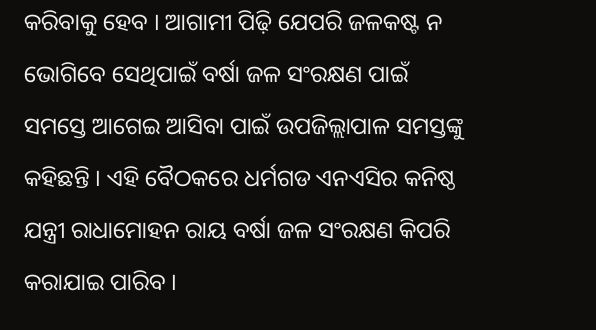କରିବାକୁ ହେବ । ଆଗାମୀ ପିଢ଼ି ଯେପରି ଜଳକଷ୍ଟ ନ ଭୋଗିବେ ସେଥିପାଇଁ ବର୍ଷା ଜଳ ସଂରକ୍ଷଣ ପାଇଁ ସମସ୍ତେ ଆଗେଇ ଆସିବା ପାଇଁ ଉପଜିଲ୍ଲାପାଳ ସମସ୍ତଙ୍କୁ କହିଛନ୍ତି । ଏହି ବୈଠକରେ ଧର୍ମଗଡ ଏନଏସିର କନିଷ୍ଠ ଯନ୍ତ୍ରୀ ରାଧାମୋହନ ରାୟ ବର୍ଷା ଜଳ ସଂରକ୍ଷଣ କିପରି କରାଯାଇ ପାରିବ ।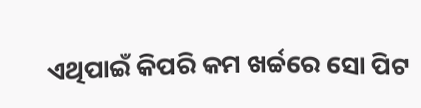ଏଥିପାଇଁ କିପରି କମ ଖର୍ଚ୍ଚରେ ସୋ ପିଟ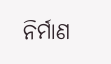ନିର୍ମାଣ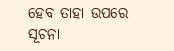ହେବ ତାହା ଉପରେ ସୂଚନା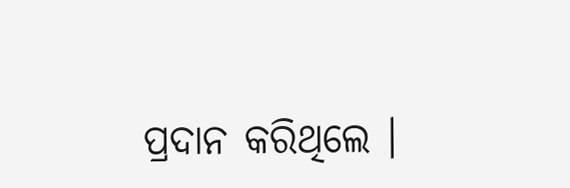ପ୍ରଦାନ କରିଥିଲେ ।